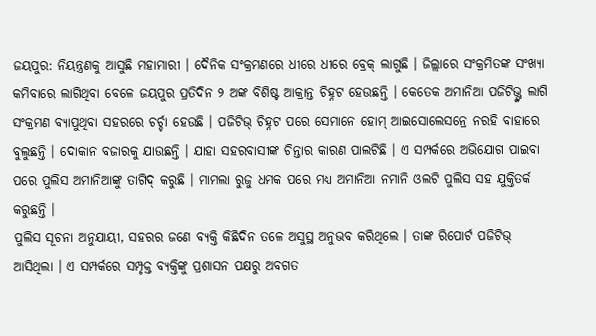ଜୟପୁର: ନିୟନ୍ତ୍ରଣକୁ ଆସୁଛି ମହାମାରୀ । ଦୈନିକ ସଂକ୍ରମଣରେ ଧୀରେ ଧୀରେ ବ୍ରେକ୍ ଲାଗୁଛି । ଜିଲ୍ଲାରେ ସଂକ୍ରମିତଙ୍କ ସଂଖ୍ୟା କମିବାରେ ଲାଗିଥିବା ବେଳେ ଜୟପୁର ପ୍ରତିଦିନ ୨ ଅଙ୍କ ବିଶିଷ୍ଟ ଆକ୍ରାନ୍ତ ଚିହ୍ନଟ ହେଉଛନ୍ତି । କେତେକ ଅମାନିଆ ପଜିଟିଭ୍ଙ୍କ ଲାଗି ସଂକ୍ରମଣ ବ୍ୟାପୁଥିବା ସହରରେ ଚର୍ଚ୍ଚା ହେଉଛି । ପଜିଟିଭ୍ ଚିହ୍ନଟ ପରେ ସେମାନେ ହୋମ୍ ଆଇସୋଲେସନ୍ରେ ନରହି ବାହାରେ ବୁଲୁଛନ୍ତି । ଦୋକାନ ବଜାରକୁ ଯାଉଛନ୍ତି । ଯାହା ସହରବାସୀଙ୍କ ଚିନ୍ତାର କାରଣ ପାଲଟିଛି । ଏ ସମ୍ପର୍କରେ ଅଭିଯୋଗ ପାଇବା ପରେ ପୁଲିସ ଅମାନିଆଙ୍କୁ ତାଗିଦ୍ କରୁଛି । ମାମଲା ରୁଜୁ ଧମକ ପରେ ମଧ୍ୟ ଅମାନିଆ ନମାନି ଓଲଟି ପୁଲିସ ସହ ଯୁକ୍ତିତର୍କ କରୁଛନ୍ତି ।
ପୁଲିସ ସୂଚନା ଅନୁଯାୟୀ, ସହରର ଜଣେ ବ୍ୟକ୍ତି କିଛିଦିନ ତଳେ ଅସୁସ୍ଥ ଅନୁଭବ କରିଥିଲେ । ତାଙ୍କ ରିପୋର୍ଟ ପଜିଟିଭ୍ ଆସିଥିଲା । ଏ ସମ୍ପର୍କରେ ସମ୍ପୃକ୍ତ ବ୍ୟକ୍ତିଙ୍କୁ ପ୍ରଶାସନ ପକ୍ଷରୁ ଅବଗତ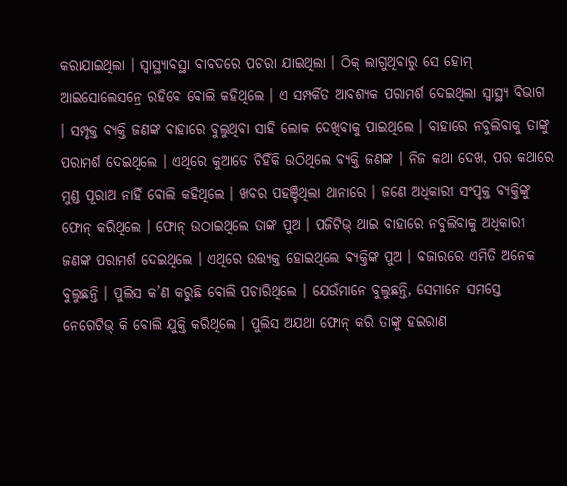କରାଯାଇଥିଲା । ସ୍ୱାସ୍ଥ୍ୟାବସ୍ଥା ବାବଦରେ ପଚରା ଯାଇଥିଲା । ଠିକ୍ ଲାଗୁଥିବାରୁ ସେ ହୋମ୍ ଆଇସୋଲେସନ୍ରେ ରହିବେ ବୋଲି କହିଥିଲେ । ଏ ସମ୍ପର୍କିତ ଆବଶ୍ୟକ ପରାମର୍ଶ ଦେଇଥିଲା ସ୍ୱାସ୍ଥ୍ୟ ବିଭାଗ । ସମ୍ପୃକ୍ତ ବ୍ୟକ୍ତି ଜଣଙ୍କ ବାହାରେ ବୁଲୁଥିବା ସାହି ଲୋକ ଦେଖିବାକୁ ପାଇଥିଲେ । ବାହାରେ ନବୁଲିବାକୁ ତାଙ୍କୁ ପରାମର୍ଶ ଦେଇଥିଲେ । ଏଥିରେ କୁଆଡେ ଚିହିଁକି ଉଠିଥିଲେ ବ୍ୟକ୍ତି ଜଣଙ୍କ । ନିଜ କଥା ଦେଖ, ପର କଥାରେ ମୁଣ୍ଡ ପୂରାଅ ନାହିଁ ବୋଲି କହିଥିଲେ । ଖବର ପହଞ୍ଚିଥିଲା ଥାନାରେ । ଜଣେ ଅଧିକାରୀ ସଂପୃକ୍ତ ବ୍ୟକ୍ତିଙ୍କୁ ଫୋନ୍ କରିଥିଲେ । ଫୋନ୍ ଉଠାଇଥିଲେ ତାଙ୍କ ପୁଅ । ପଜିଟିଭ୍ ଥାଇ ବାହାରେ ନବୁଲିବାକୁ ଅଧିକାରୀ ଜଣଙ୍କ ପରାମର୍ଶ ଦେଇଥିଲେ । ଏଥିରେ ଉତ୍ତ୍ୟକ୍ତ ହୋଇଥିଲେ ବ୍ୟକ୍ତିଙ୍କ ପୁଅ । ବଜାରରେ ଏମିତି ଅନେକ ବୁଲୁଛନ୍ତି । ପୁଲିସ କ’ଣ କରୁଛି ବୋଲି ପଚାରିଥିଲେ । ଯେଉଁମାନେ ବୁଲୁଛନ୍ତି, ସେମାନେ ସମସ୍ତେ ନେଗେଟିଭ୍ କି ବୋଲି ଯୁକ୍ତି କରିଥିଲେ । ପୁଲିସ ଅଯଥା ଫୋନ୍ କରି ତାଙ୍କୁ ହଇରାଣ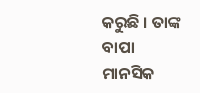କରୁଛି । ତାଙ୍କ ବାପା ମାନସିକ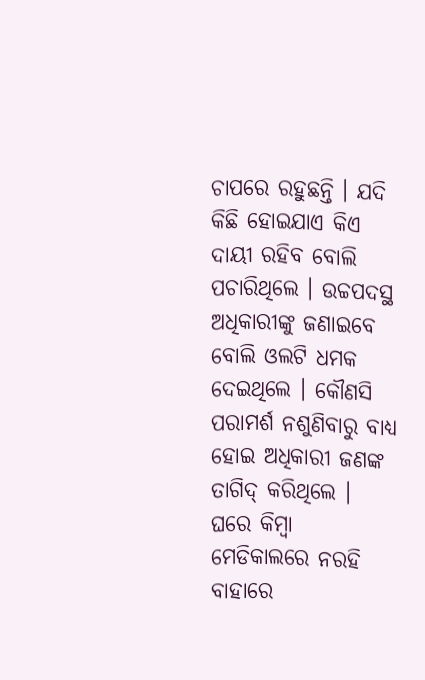ଚାପରେ ରହୁଛନ୍ତି । ଯଦି କିଛି ହୋଇଯାଏ କିଏ ଦାୟୀ ରହିବ ବୋଲି ପଚାରିଥିଲେ । ଉଚ୍ଚପଦସ୍ଥ ଅଧିକାରୀଙ୍କୁ ଜଣାଇବେ ବୋଲି ଓଲଟି ଧମକ ଦେଇଥିଲେ । କୌଣସି ପରାମର୍ଶ ନଶୁଣିବାରୁ ବାଧ୍ୟ ହୋଇ ଅଧିକାରୀ ଜଣଙ୍କ ତାଗିଦ୍ କରିଥିଲେ । ଘରେ କିମ୍ବା ମେଡିକାଲରେ ନରହି ବାହାରେ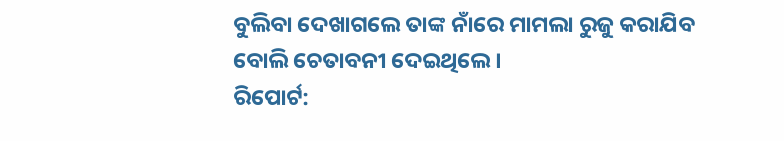ବୁଲିବା ଦେଖାଗଲେ ତାଙ୍କ ନାଁରେ ମାମଲା ରୁଜୁ କରାଯିବ ବୋଲି ଚେତାବନୀ ଦେଇଥିଲେ ।
ରିପୋର୍ଟ: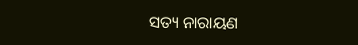ସତ୍ୟ ନାରାୟଣ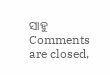ସାହୁ
Comments are closed,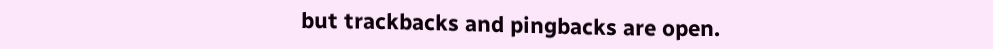but trackbacks and pingbacks are open.